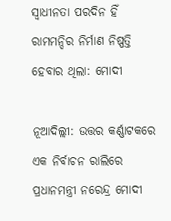ସ୍ୱାଧୀନତା ପରଦିନ ହିଁ ରାମମନ୍ଦିର ନିର୍ମାଣ ନିଷ୍ପତ୍ତି ହେବାର ଥିଲା: ମୋଦୀ

ନୂଆଦିଲ୍ଲୀ: ଉତ୍ତର କର୍ଣ୍ଣାଟକରେ ଏକ ନିର୍ବାଚନ ରାଲିରେ ପ୍ରଧାନମନ୍ତ୍ରୀ ନରେନ୍ଦ୍ର ମୋଦୀ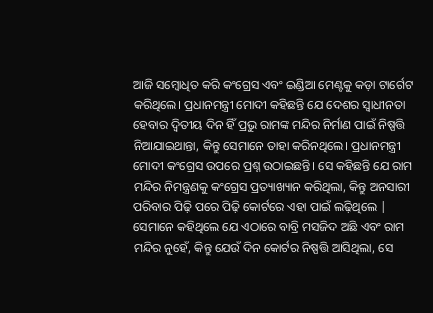ଆଜି ସମ୍ବୋଧିତ କରି କଂଗ୍ରେସ ଏବଂ ଇଣ୍ଡିଆ ମେଣ୍ଟକୁ କଡ଼ା ଟାର୍ଗେଟ କରିଥିଲେ। ପ୍ରଧାନମନ୍ତ୍ରୀ ମୋଦୀ କହିଛନ୍ତି ଯେ ଦେଶର ସ୍ୱାଧୀନତା ହେବାର ଦ୍ୱିତୀୟ ଦିନ ହିଁ ପ୍ରଭୁ ରାମଙ୍କ ମନ୍ଦିର ନିର୍ମାଣ ପାଇଁ ନିଷ୍ପତ୍ତି ନିଆଯାଇଥାନ୍ତା, କିନ୍ତୁ ସେମାନେ ତାହା କରିନଥିଲେ। ପ୍ରଧାନମନ୍ତ୍ରୀ ମୋଦୀ କଂଗ୍ରେସ ଉପରେ ପ୍ରଶ୍ନ ଉଠାଇଛନ୍ତି। ସେ କହିଛନ୍ତି ଯେ ରାମ ମନ୍ଦିର ନିମନ୍ତ୍ରଣକୁ କଂଗ୍ରେସ ପ୍ରତ୍ୟାଖ୍ୟାନ କରିଥିଲା, କିନ୍ତୁ ଅନସାରୀ ପରିବାର ପିଢ଼ି ପରେ ପିଢ଼ି କୋର୍ଟରେ ଏହା ପାଇଁ ଲଢ଼ିଥିଲେ | ସେମାନେ କହିଥିଲେ ଯେ ଏଠାରେ ବାବ୍ରି ମସଜିଦ ଅଛି ଏବଂ ରାମ ମନ୍ଦିର ନୁହେଁ, କିନ୍ତୁ ଯେଉଁ ଦିନ କୋର୍ଟର ନିଷ୍ପତ୍ତି ଆସିଥିଲା, ସେ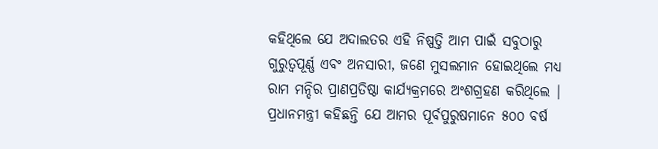କହିଥିଲେ ଯେ ଅଦାଲତର ଏହି ନିଷ୍ପତ୍ତି ଆମ ପାଇଁ ସବୁଠାରୁ ଗୁରୁତ୍ୱପୂର୍ଣ୍ଣ ଏବଂ ଅନସାରୀ, ଜଣେ ମୁସଲମାନ ହୋଇଥିଲେ ମଧ୍ୟ ରାମ ମନ୍ଦିର ପ୍ରାଣପ୍ରତିଷ୍ଠା କାର୍ଯ୍ୟକ୍ରମରେ ଅଂଶଗ୍ରହଣ କରିଥିଲେ | ପ୍ରଧାନମନ୍ତ୍ରୀ କହିଛନ୍ତି ଯେ ଆମର ପୂର୍ବପୁରୁଷମାନେ ୫୦୦ ବର୍ଷ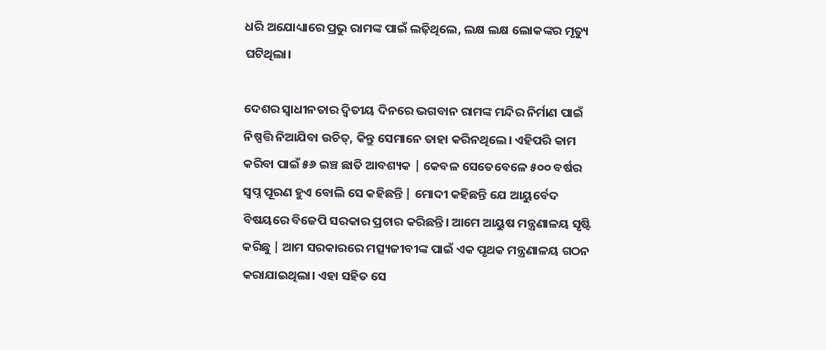ଧରି ଅଯୋଧ୍ୟାରେ ପ୍ରଭୁ ରାମଙ୍କ ପାଇଁ ଲଢ଼ିଥିଲେ, ଲକ୍ଷ ଲକ୍ଷ ଲୋକଙ୍କର ମୃତ୍ୟୁ ଘଟିଥିଲା।

ଦେଶର ସ୍ୱାଧୀନତାର ଦ୍ୱିତୀୟ ଦିନରେ ଭଗବାନ ରାମଙ୍କ ମନ୍ଦିର ନିର୍ମାଣ ପାଇଁ ନିଷ୍ପତ୍ତି ନିଆଯିବା ଉଚିତ୍, କିନ୍ତୁ ସେମାନେ ତାହା କରିନଥିଲେ। ଏହିପରି କାମ କରିବା ପାଇଁ ୫୬ ଇଞ୍ଚ ଛାତି ଆବଶ୍ୟକ | କେବଳ ସେତେବେଳେ ୫୦୦ ବର୍ଷର ସ୍ୱପ୍ନ ପୂରଣ ହୁଏ ବୋଲି ସେ କହିଛନ୍ତି | ମୋଦୀ କହିଛନ୍ତି ଯେ ଆୟୁର୍ବେଦ ବିଷୟରେ ବିଜେପି ସରକାର ପ୍ରଚାର କରିଛନ୍ତି। ଆମେ ଆୟୁଷ ମନ୍ତ୍ରଣାଳୟ ସୃଷ୍ଟି କରିଛୁ | ଆମ ସରକାରରେ ମତ୍ସ୍ୟଜୀବୀଙ୍କ ପାଇଁ ଏକ ପୃଥକ ମନ୍ତ୍ରଣାଳୟ ଗଠନ କରାଯାଇଥିଲା। ଏହା ସହିତ ସେ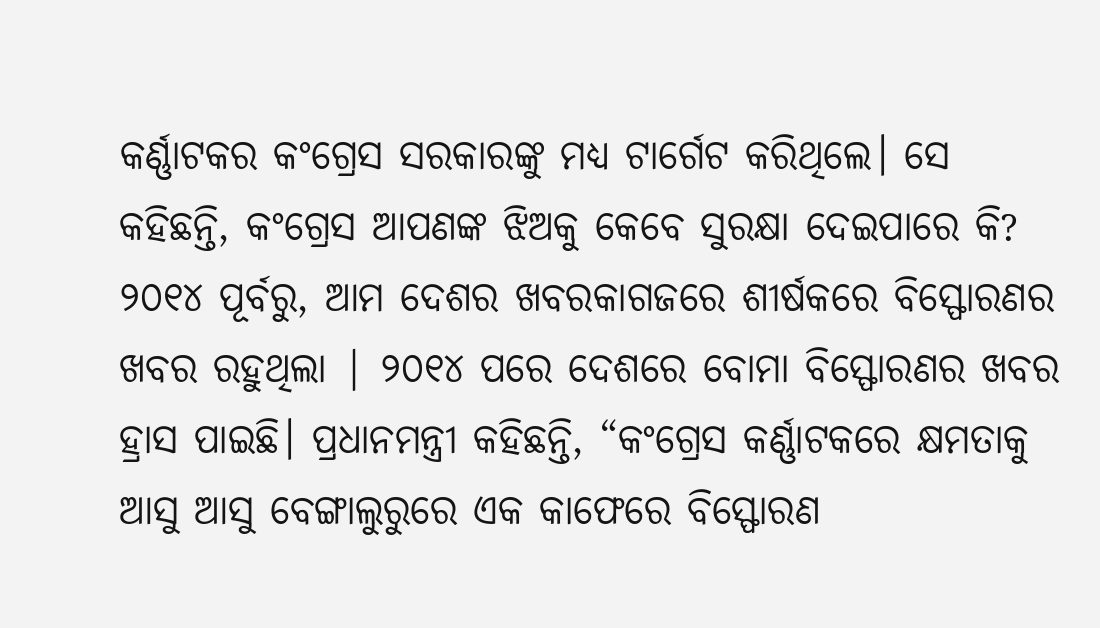କର୍ଣ୍ଣାଟକର କଂଗ୍ରେସ ସରକାରଙ୍କୁ ମଧ୍ୟ ଟାର୍ଗେଟ କରିଥିଲେ। ସେ କହିଛନ୍ତି, କଂଗ୍ରେସ ଆପଣଙ୍କ ଝିଅକୁ କେବେ ସୁରକ୍ଷା ଦେଇପାରେ କି? ୨୦୧୪ ପୂର୍ବରୁ, ଆମ ଦେଶର ଖବରକାଗଜରେ ଶୀର୍ଷକରେ ବିସ୍ଫୋରଣର ଖବର ରହୁଥିଲା | ୨୦୧୪ ପରେ ଦେଶରେ ବୋମା ବିସ୍ଫୋରଣର ଖବର ହ୍ରାସ ପାଇଛି। ପ୍ରଧାନମନ୍ତ୍ରୀ କହିଛନ୍ତି, “କଂଗ୍ରେସ କର୍ଣ୍ଣାଟକରେ କ୍ଷମତାକୁ ଆସୁ ଆସୁ ବେଙ୍ଗାଲୁରୁରେ ଏକ କାଫେରେ ବିସ୍ଫୋରଣ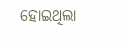ହୋଇଥିଲା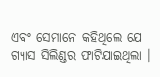ଏବଂ ସେମାନେ କହିଥିଲେ ଯେ ଗ୍ୟାସ ସିଲିଣ୍ଡର ଫାଟିଯାଇଥିଲା ।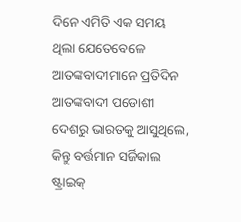ଦିନେ ଏମିତି ଏକ ସମୟ ଥିଲା ଯେତେବେଳେ ଆତଙ୍କବାଦୀମାନେ ପ୍ରତିଦିନ ଆତଙ୍କବାଦୀ ପଡୋଶୀ ଦେଶରୁ ଭାରତକୁ ଆସୁଥିଲେ, କିନ୍ତୁ ବର୍ତ୍ତମାନ ସର୍ଜିକାଲ ଷ୍ଟ୍ରାଇକ୍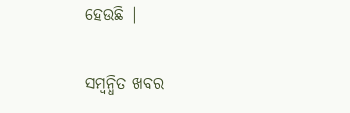ହେଉଛି |

ସମ୍ବନ୍ଧିତ ଖବର